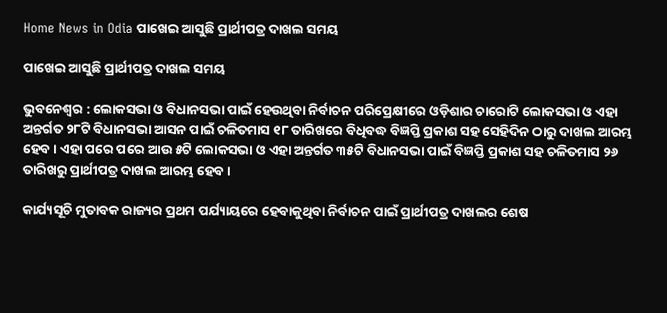Home News in Odia ପାଖେଇ ଆସୁଛି ପ୍ରାର୍ଥୀପତ୍ର ଦାଖଲ ସମୟ

ପାଖେଇ ଆସୁଛି ପ୍ରାର୍ଥୀପତ୍ର ଦାଖଲ ସମୟ

ଭୁବନେଶ୍ୱର : ଲୋକସଭା ଓ ବିଧାନସଭା ପାଇଁ ହେଉଥିବା ନିର୍ବାଚନ ପରିପ୍ରେକ୍ଷୀରେ ଓଡ଼ିଶାର ଚାରୋଟି ଲୋକସଭା ଓ ଏହା ଅନ୍ତର୍ଗତ ୨୮ଟି ବିଧାନସଭା ଆସନ ପାଇଁ ଚଳିତମାସ ୧୮ ତାରିଖରେ ବିଧିବଦ୍ଧ ବିଜ୍ଞପ୍ତି ପ୍ରକାଶ ସହ ସେହିଦିନ ଠାରୁ ଦାଖଲ ଆରମ୍ଭ ହେବ । ଏହା ପରେ ପରେ ଆଉ ୫ଟି ଲୋକସଭା ଓ ଏହା ଅନ୍ତର୍ଗତ ୩୫ଟି ବିଧାନସଭା ପାଇଁ ବିଜ୍ଞପ୍ତି ପ୍ରକାଶ ସହ ଚଳିତମାସ ୨୬ ତାରିଖରୁ ପ୍ରାର୍ଥୀପତ୍ର ଦାଖଲ ଆରମ୍ଭ ହେବ ।

କାର୍ଯ୍ୟସୂଚି ମୁତାବକ ରାଜ୍ୟର ପ୍ରଥମ ପର୍ଯ୍ୟାୟରେ ହେବାକୁଥିବା ନିର୍ବାଚନ ପାଇଁ ପ୍ରାର୍ଥୀପତ୍ର ଦାଖଲର ଶେଷ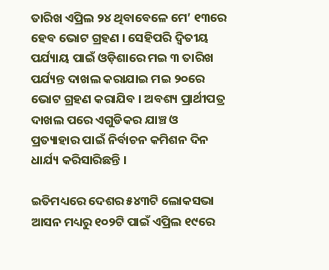ତାରିଖ ଏପ୍ରିଲ ୨୪ ଥିବାବେଳେ ମେ’ ୧୩ରେ ହେବ ଭୋଟ ଗ୍ରହଣ । ସେହିପରି ଦ୍ୱିତୀୟ ପର୍ଯ୍ୟାୟ ପାଇଁ ଓଡ଼ିଶାରେ ମଇ ୩ ତାରିଖ ପର୍ଯ୍ୟନ୍ତ ଦାଖଲ କରାଯାଇ ମଇ ୨୦ରେ ଭୋଟ ଗ୍ରହଣ କରାଯିବ । ଅବଶ୍ୟ ପ୍ରାର୍ଥୀପତ୍ର ଦାଖଲ ପରେ ଏଗୁଡିକର ଯାଞ୍ଚ ଓ ପ୍ରତ୍ୟାହାର ପାଇଁ ନିର୍ବାଚନ କମିଶନ ଦିନ ଧାର୍ଯ୍ୟ କରିସାରିଛନ୍ତି ।

ଇତିମଧ୍ୟରେ ଦେଶର ୫୪୩ଟି ଲୋକସଭା ଆସନ ମଧ୍ୟରୁ ୧୦୨ଟି ପାଇଁ ଏପ୍ରିଲ ୧୯ରେ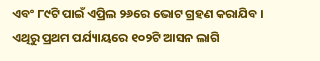ଏବଂ ୮୯ଟି ପାଇଁ ଏପ୍ରିଲ ୨୬ରେ ଭୋଟ ଗ୍ରହଣ କରାଯିବ । ଏଥିରୁ ପ୍ରଥମ ପର୍ଯ୍ୟାୟରେ ୧୦୨ଟି ଆସନ ଲାଗି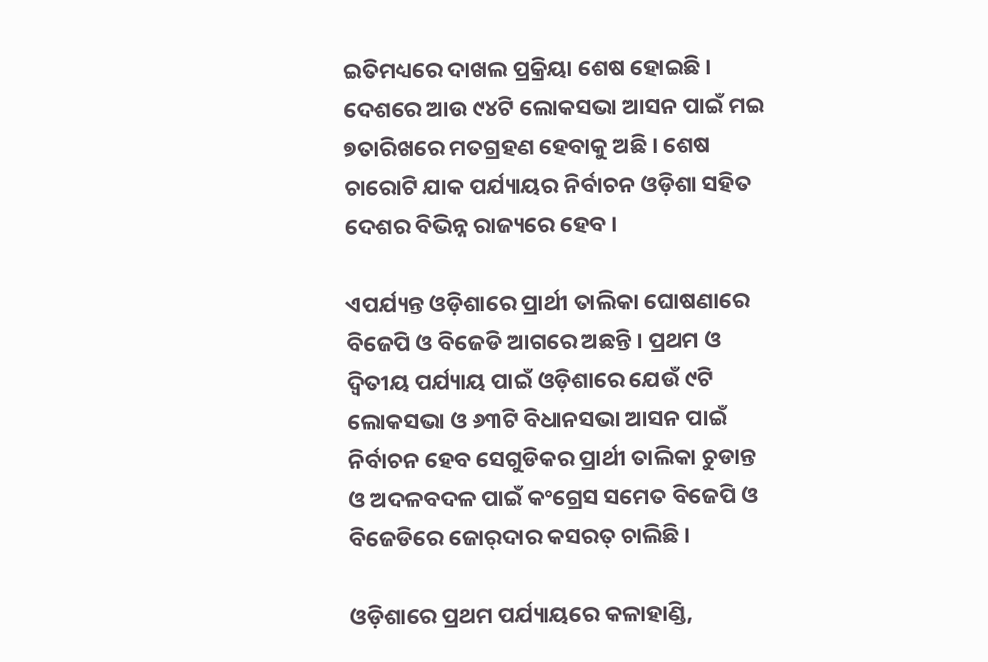ଇତିମଧ୍ୟରେ ଦାଖଲ ପ୍ରକ୍ରିୟା ଶେଷ ହୋଇଛି । ଦେଶରେ ଆଉ ୯୪ଟି ଲୋକସଭା ଆସନ ପାଇଁ ମଇ ୭ତାରିଖରେ ମତଗ୍ରହଣ ହେବାକୁ ଅଛି । ଶେଷ ଚାରୋଟି ଯାକ ପର୍ଯ୍ୟାୟର ନିର୍ବାଚନ ଓଡ଼ିଶା ସହିତ ଦେଶର ବିଭିନ୍ନ ରାଜ୍ୟରେ ହେବ ।

ଏପର୍ଯ୍ୟନ୍ତ ଓଡ଼ିଶାରେ ପ୍ରାର୍ଥୀ ତାଲିକା ଘୋଷଣାରେ ବିଜେପି ଓ ବିଜେଡି ଆଗରେ ଅଛନ୍ତି । ପ୍ରଥମ ଓ ଦ୍ୱିତୀୟ ପର୍ଯ୍ୟାୟ ପାଇଁ ଓଡ଼ିଶାରେ ଯେଉଁ ୯ଟି ଲୋକସଭା ଓ ୬୩ଟି ବିଧାନସଭା ଆସନ ପାଇଁ ନିର୍ବାଚନ ହେବ ସେଗୁଡିକର ପ୍ରାର୍ଥୀ ତାଲିକା ଚୁଡାନ୍ତ ଓ ଅଦଳବଦଳ ପାଇଁ କଂଗ୍ରେସ ସମେତ ବିଜେପି ଓ ବିଜେଡିରେ ଜୋର୍‍ଦାର କସରତ୍‍ ଚାଲିଛି ।

ଓଡ଼ିଶାରେ ପ୍ରଥମ ପର୍ଯ୍ୟାୟରେ କଳାହାଣ୍ଡି,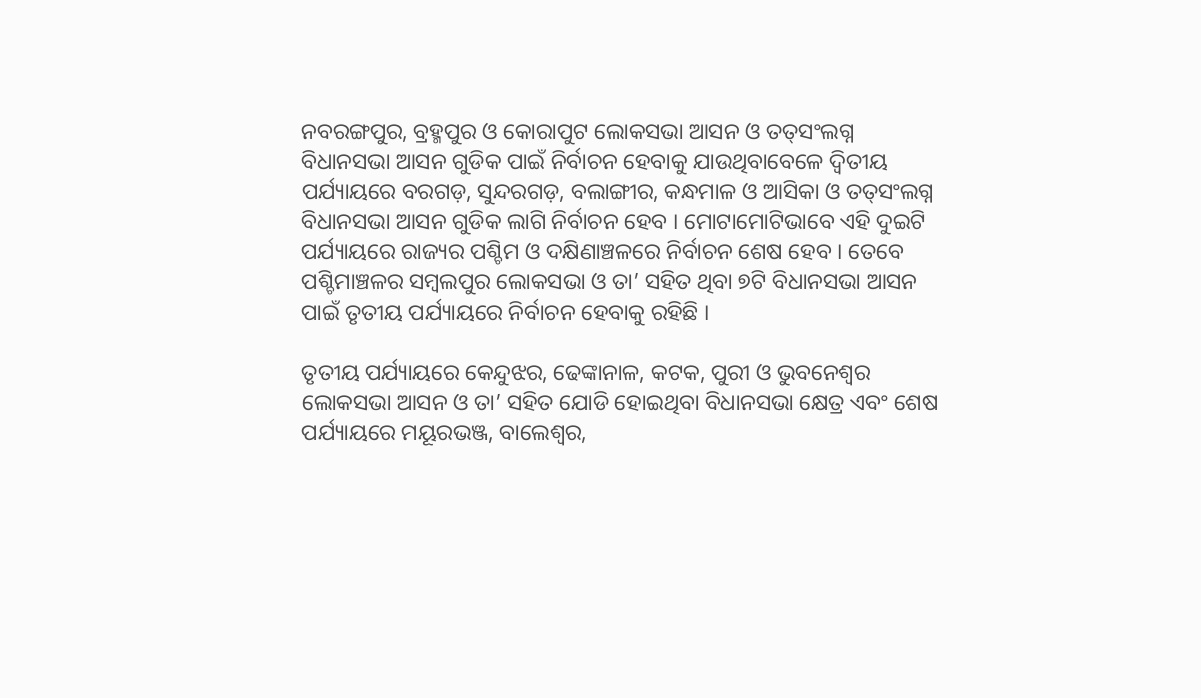ନବରଙ୍ଗପୁର, ବ୍ରହ୍ମପୁର ଓ କୋରାପୁଟ ଲୋକସଭା ଆସନ ଓ ତତ୍‍ସଂଲଗ୍ନ ବିଧାନସଭା ଆସନ ଗୁଡିକ ପାଇଁ ନିର୍ବାଚନ ହେବାକୁ ଯାଉଥିବାବେଳେ ଦ୍ୱିତୀୟ ପର୍ଯ୍ୟାୟରେ ବରଗଡ଼, ସୁନ୍ଦରଗଡ଼, ବଲାଙ୍ଗୀର, କନ୍ଧମାଳ ଓ ଆସିକା ଓ ତତ୍‍ସଂଲଗ୍ନ ବିଧାନସଭା ଆସନ ଗୁଡିକ ଲାଗି ନିର୍ବାଚନ ହେବ । ମୋଟାମୋଟିଭାବେ ଏହି ଦୁଇଟି ପର୍ଯ୍ୟାୟରେ ରାଜ୍ୟର ପଶ୍ଚିମ ଓ ଦକ୍ଷିଣାଞ୍ଚଳରେ ନିର୍ବାଚନ ଶେଷ ହେବ । ତେବେ ପଶ୍ଚିମାଞ୍ଚଳର ସମ୍ବଲପୁର ଲୋକସଭା ଓ ତା’ ସହିତ ଥିବା ୭ଟି ବିଧାନସଭା ଆସନ ପାଇଁ ତୃତୀୟ ପର୍ଯ୍ୟାୟରେ ନିର୍ବାଚନ ହେବାକୁ ରହିଛି ।

ତୃତୀୟ ପର୍ଯ୍ୟାୟରେ କେନ୍ଦୁଝର, ଢେଙ୍କାନାଳ, କଟକ, ପୁରୀ ଓ ଭୁବନେଶ୍ୱର ଲୋକସଭା ଆସନ ଓ ତା’ ସହିତ ଯୋଡି ହୋଇଥିବା ବିଧାନସଭା କ୍ଷେତ୍ର ଏବଂ ଶେଷ ପର୍ଯ୍ୟାୟରେ ମୟୂରଭଞ୍ଜ, ବାଲେଶ୍ୱର,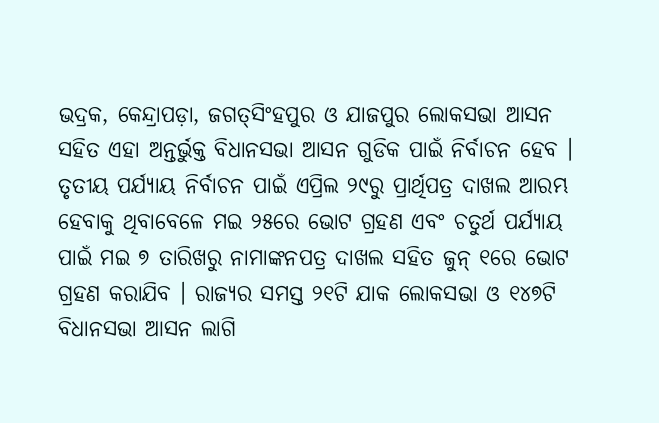ଭଦ୍ରକ, କେନ୍ଦ୍ରାପଡ଼ା, ଜଗତ୍‍ସିଂହପୁର ଓ ଯାଜପୁର ଲୋକସଭା ଆସନ ସହିତ ଏହା ଅନ୍ତର୍ଭୁକ୍ତ ବିଧାନସଭା ଆସନ ଗୁଡିକ ପାଇଁ ନିର୍ବାଚନ ହେବ । ତୃତୀୟ ପର୍ଯ୍ୟାୟ ନିର୍ବାଚନ ପାଇଁ ଏପ୍ରିଲ ୨୯ରୁ ପ୍ରାର୍ଥିପତ୍ର ଦାଖଲ ଆରମ୍ଭ ହେବାକୁ ଥିବାବେଳେ ମଇ ୨୫ରେ ଭୋଟ ଗ୍ରହଣ ଏବଂ ଚତୁର୍ଥ ପର୍ଯ୍ୟାୟ ପାଇଁ ମଇ ୭ ତାରିଖରୁ ନାମାଙ୍କନପତ୍ର ଦାଖଲ ସହିତ ଜୁନ୍‍ ୧ରେ ଭୋଟ ଗ୍ରହଣ କରାଯିବ । ରାଜ୍ୟର ସମସ୍ତ ୨୧ଟି ଯାକ ଲୋକସଭା ଓ ୧୪୭ଟି ବିଧାନସଭା ଆସନ ଲାଗି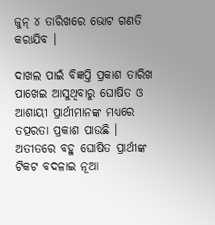ଜୁନ୍‍ ୪ ତାରିଖରେ ଭୋଟ ଗଣତି କରାଯିବ ।

ଦାଖଲ ପାଇଁ ବିଜ୍ଞପ୍ତି ପ୍ରକାଶ ତାରିଖ ପାଖେଇ ଆସୁଥିବାରୁ ଘୋଷିତ ଓ ଆଶାୟୀ ପ୍ରାର୍ଥୀମାନଙ୍କ ମଧ୍ୟରେ ତତ୍ପରତା ପ୍ରକାଶ ପାଉଛି । ଅତୀତରେ ବହୁ ଘୋଷିତ ପ୍ରାର୍ଥୀଙ୍କ ଟିକଟ ବଦଳାଇ ନୂଆ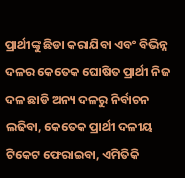ପ୍ରାର୍ଥୀଙ୍କୁ ଛିଡା କରାଯିବା ଏବଂ ବିଭିନ୍ନ ଦଳର କେତେକ ଘୋଷିତ ପ୍ରାର୍ଥୀ ନିଜ ଦଳ ଛାଡି ଅନ୍ୟ ଦଳରୁ ନିର୍ବାଚନ ଲଢିବା, କେତେକ ପ୍ରାର୍ଥୀ ଦଳୀୟ ଟିକେଟ ଫେରାଇବା, ଏମିତିକି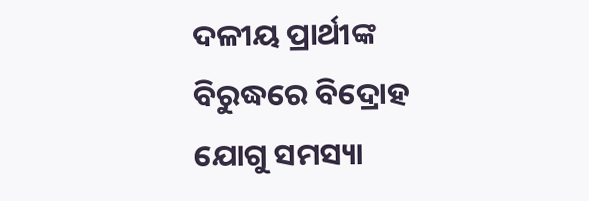ଦଳୀୟ ପ୍ରାର୍ଥୀଙ୍କ ବିରୁଦ୍ଧରେ ବିଦ୍ରୋହ ଯୋଗୁ ସମସ୍ୟା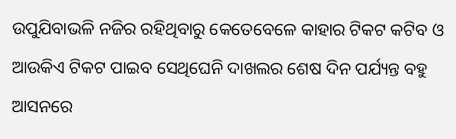ଉପୁଯିବାଭଳି ନଜିର ରହିଥିବାରୁ କେତେବେଳେ କାହାର ଟିକଟ କଟିବ ଓ ଆଉକିଏ ଟିକଟ ପାଇବ ସେଥିଘେନି ଦାଖଲର ଶେଷ ଦିନ ପର୍ଯ୍ୟନ୍ତ ବହୁ ଆସନରେ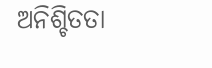ଅନିଶ୍ଚିତତା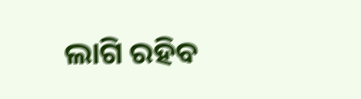ଲାଗି ରହିବ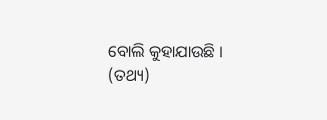ବୋଲି କୁହାଯାଉଛି । (ତଥ୍ୟ)